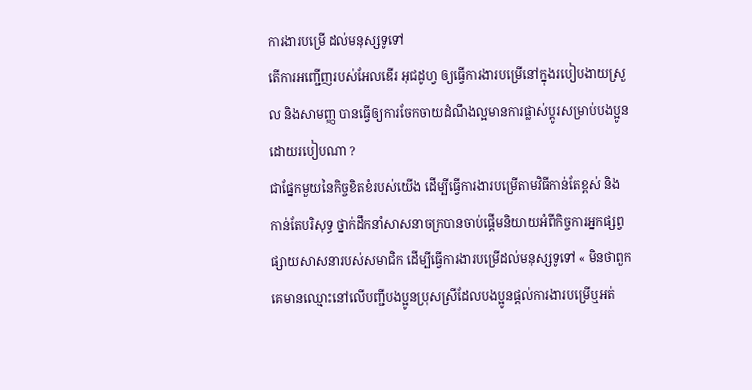ការងារបម្រើ ដល់មនុស្សទូទៅ
តើការអញ្ជើញរបស់អែលឌើរ អុជដូហ្វ ឲ្យធ្វើការងារបម្រើនៅក្នុងរបៀបងាយស្រួល និងសាមញ្ញ បានធ្វើឲ្យការចែកចាយដំណឹងល្អមានការផ្លាស់ប្តូរសម្រាប់បងប្អូនដោយរបៀបណា ?
ជាផ្នែកមួយនៃកិច្ចខិតខំរបស់យើង ដើម្បីធ្វើការងារបម្រើតាមវិធីកាន់តែខ្ពស់ និងកាន់តែបរិសុទ្ធ ថ្នាក់ដឹកនាំសាសនាចក្របានចាប់ផ្តើមនិយាយអំពីកិច្ចការអ្នកផ្សព្វផ្សាយសាសនារបស់សមាជិក ដើម្បីធ្វើការងារបម្រើដល់មនុស្សទូទៅ « មិនថាពួកគេមានឈ្មោះនៅលើបញ្ជីបងប្អូនប្រុសស្រីដែលបងប្អូនផ្ដល់ការងារបម្រើឬអត់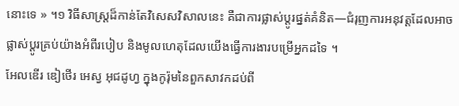នោះទេ » ។១ វិធីសាស្រ្តដ៏កាន់តែវិសេសវិសាលនេះ គឺជាការផ្លាស់ប្តូរផ្នត់គំនិត—ជំរុញការអនុវត្តដែលអាចផ្លាស់ប្តូរគ្រប់យ៉ាងអំពីរបៀប និងមូលហេតុដែលយើងធ្វើការងារបម្រើអ្នកដទៃ ។
អែលឌើរ ឌៀថើរ អេស្វ អុជដូហ្វ ក្នុងកូរ៉ុមនៃពួកសាវកដប់ពី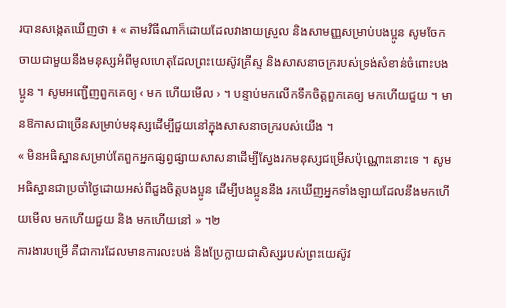របានសង្កេតឃើញថា ៖ « តាមវិធីណាក៏ដោយដែលវាងាយស្រួល និងសាមញ្ញសម្រាប់បងប្អូន សូមចែកចាយជាមួយនឹងមនុស្សអំពីមូលហេតុដែលព្រះយេស៊ូវគ្រីស្ទ និងសាសនាចក្ររបស់ទ្រង់សំខាន់ចំពោះបងប្អូន ។ សូមអញ្ជើញពួកគេឲ្យ ‹ មក ហើយមើល › ។ បន្ទាប់មកលើកទឹកចិត្តពួកគេឲ្យ មកហើយជួយ ។ មានឱកាសជាច្រើនសម្រាប់មនុស្សដើម្បីជួយនៅក្នុងសាសនាចក្ររបស់យើង ។
« មិនអធិស្ឋានសម្រាប់តែពួកអ្នកផ្សព្វផ្សាយសាសនាដើម្បីស្វែងរកមនុស្សជម្រើសប៉ុណ្ណោះនោះទេ ។ សូមអធិស្ឋានជាប្រចាំថ្ងៃដោយអស់ពីដួងចិត្តបងប្អូន ដើម្បីបងប្អូននឹង រកឃើញអ្នកទាំងឡាយដែលនឹងមកហើយមើល មកហើយជួយ និង មកហើយនៅ » ។២
ការងារបម្រើ គឺជាការដែលមានការលះបង់ និងប្រែក្លាយជាសិស្សរបស់ព្រះយេស៊ូវ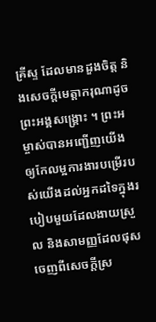គ្រីស្ទ ដែលមានដួងចិត្ត និងសេចក្តីមេត្តាករុណាដូចព្រះអង្គសង្គ្រោះ ។ ព្រះអម្ចាស់បានអញ្ជើញយើងឲ្យកែលម្អការងារបម្រើរបស់យើងដល់អ្នកដទៃក្នុងរបៀបមួយដែលងាយស្រួល និងសាមញ្ញដែលផុសចេញពីសេចក្តីស្រ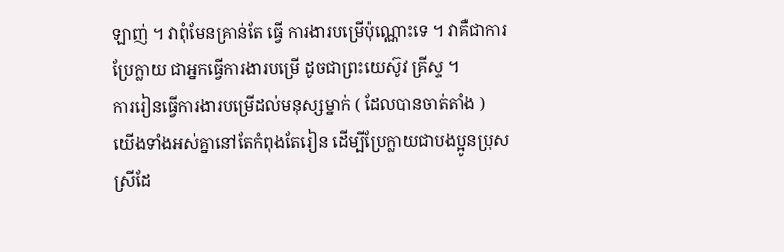ឡាញ់ ។ វាពុំមែនគ្រាន់តែ ធ្វើ ការងារបម្រើប៉ុណ្ណោះទេ ។ វាគឺជាការ ប្រែក្លាយ ជាអ្នកធ្វើការងារបម្រើ ដូចជាព្រះយេស៊ូវ គ្រីស្ទ ។
ការរៀនធ្វើការងារបម្រើដល់មនុស្សម្នាក់ ( ដែលបានចាត់តាំង )
យើងទាំងអស់គ្នានៅតែកំពុងតែរៀន ដើម្បីប្រែក្លាយជាបងប្អូនប្រុសស្រីដែ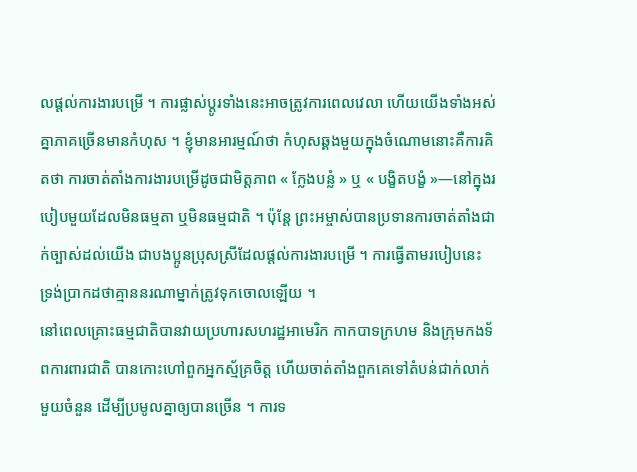លផ្ដល់ការងារបម្រើ ។ ការផ្លាស់ប្តូរទាំងនេះអាចត្រូវការពេលវេលា ហើយយើងទាំងអស់គ្នាភាគច្រើនមានកំហុស ។ ខ្ញុំមានអារម្មណ៍ថា កំហុសឆ្គងមួយក្នុងចំណោមនោះគឺការគិតថា ការចាត់តាំងការងារបម្រើដូចជាមិត្តភាព « ក្លែងបន្លំ » ឬ « បង្ខិតបង្ខំ »—នៅក្នុងរបៀបមួយដែលមិនធម្មតា ឬមិនធម្មជាតិ ។ ប៉ុន្តែ ព្រះអម្ចាស់បានប្រទានការចាត់តាំងជាក់ច្បាស់ដល់យើង ជាបងប្អូនប្រុសស្រីដែលផ្តល់ការងារបម្រើ ។ ការធ្វើតាមរបៀបនេះ ទ្រង់ប្រាកដថាគ្មាននរណាម្នាក់ត្រូវទុកចោលឡើយ ។
នៅពេលគ្រោះធម្មជាតិបានវាយប្រហារសហរដ្ឋអាមេរិក កាកបាទក្រហម និងក្រុមកងទ័ពការពារជាតិ បានកោះហៅពួកអ្នកស្ម័គ្រចិត្ត ហើយចាត់តាំងពួកគេទៅតំបន់ជាក់លាក់មួយចំនួន ដើម្បីប្រមូលគ្នាឲ្យបានច្រើន ។ ការទ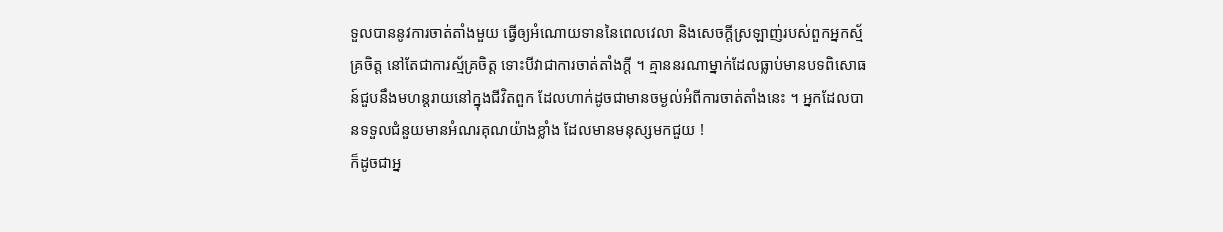ទួលបាននូវការចាត់តាំងមួយ ធ្វើឲ្យអំណោយទាននៃពេលវេលា និងសេចក្តីស្រឡាញ់របស់ពួកអ្នកស្ម័គ្រចិត្ត នៅតែជាការស្ម័គ្រចិត្ត ទោះបីវាជាការចាត់តាំងក្តី ។ គ្មាននរណាម្នាក់ដែលធ្លាប់មានបទពិសោធន៍ជួបនឹងមហន្តរាយនៅក្នុងជីវិតពួក ដែលហាក់ដូចជាមានចម្ងល់អំពីការចាត់តាំងនេះ ។ អ្នកដែលបានទទួលជំនួយមានអំណរគុណយ៉ាងខ្លាំង ដែលមានមនុស្សមកជួយ !
ក៏ដូចជាអ្ន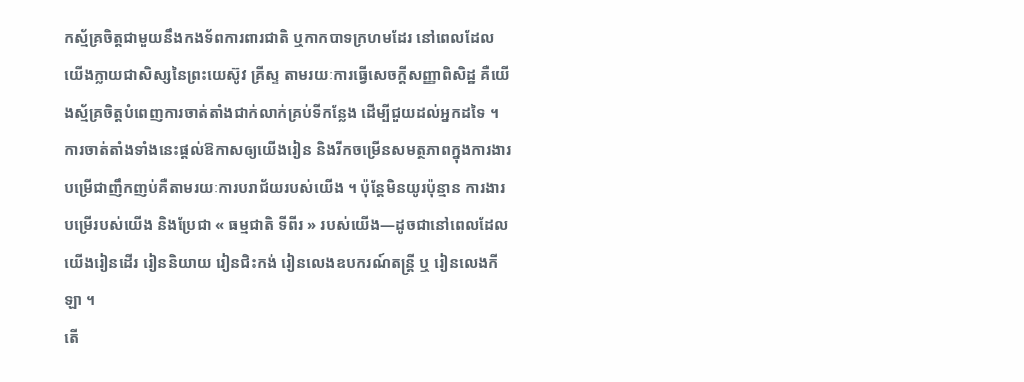កស្ម័គ្រចិត្តជាមួយនឹងកងទ័ពការពារជាតិ ឬកាកបាទក្រហមដែរ នៅពេលដែលយើងក្លាយជាសិស្សនៃព្រះយេស៊ូវ គ្រីស្ទ តាមរយៈការធ្វើសេចក្តីសញ្ញាពិសិដ្ឋ គឺយើងស្ម័គ្រចិត្តបំពេញការចាត់តាំងជាក់លាក់គ្រប់ទីកន្លែង ដើម្បីជួយដល់អ្នកដទៃ ។
ការចាត់តាំងទាំងនេះផ្តល់ឱកាសឲ្យយើងរៀន និងរីកចម្រើនសមត្ថភាពក្នុងការងារបម្រើជាញឹកញប់គឺតាមរយៈការបរាជ័យរបស់យើង ។ ប៉ុន្តែមិនយូរប៉ុន្មាន ការងារបម្រើរបស់យើង និងប្រែជា « ធម្មជាតិ ទីពីរ » របស់យើង—ដូចជានៅពេលដែលយើងរៀនដើរ រៀននិយាយ រៀនជិះកង់ រៀនលេងឧបករណ៍តន្ត្រី ឬ រៀនលេងកីឡា ។
តើ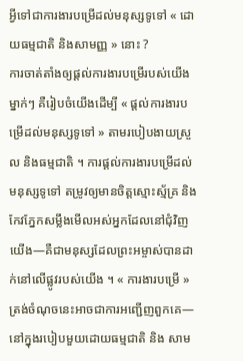អ្វីទៅជាការងារបម្រើដល់មនុស្សទូទៅ « ដោយធម្មជាតិ និងសាមញ្ញ » នោះ ?
ការចាត់តាំងឲ្យផ្ដល់ការងារបម្រើរបស់យើងម្នាក់ៗ គឺរៀបចំយើងដើម្បី « ផ្តល់ការងារបម្រើដល់មនុស្សទូទៅ » តាមរបៀបងាយស្រួល និងធម្មជាតិ ។ ការផ្តល់ការងារបម្រើដល់មនុស្សទូទៅ តម្រូវឲ្យមានចិត្តស្មោះស្ម័គ្រ និង កែវភ្នែកសម្លឹងមើលអស់អ្នកដែលនៅជុំវិញយើង—គឺជាមនុស្សដែលព្រះអម្ចាស់បានដាក់នៅលើផ្លូវរបស់យើង ។ « ការងារបម្រើ » ត្រង់ចំណុចនេះអាចជាការអញ្ជើញពួកគេ—នៅក្នុងរបៀបមួយដោយធម្មជាតិ និង សាម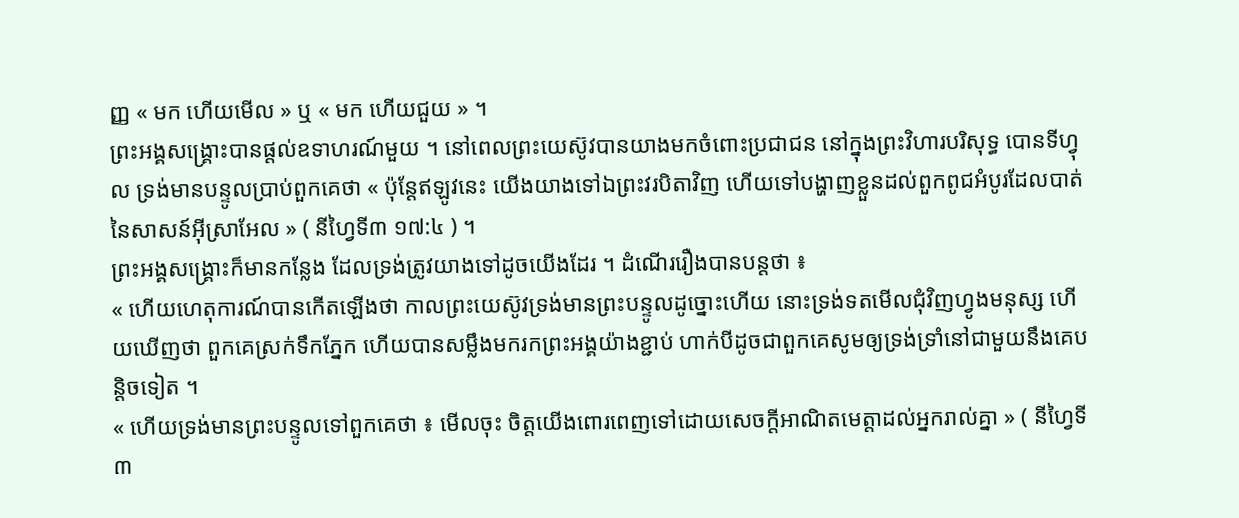ញ្ញ « មក ហើយមើល » ឬ « មក ហើយជួយ » ។
ព្រះអង្គសង្គ្រោះបានផ្តល់ឧទាហរណ៍មួយ ។ នៅពេលព្រះយេស៊ូវបានយាងមកចំពោះប្រជាជន នៅក្នុងព្រះវិហារបរិសុទ្ធ បោនទីហ្វុល ទ្រង់មានបន្ទូលប្រាប់ពួកគេថា « ប៉ុន្តែឥឡូវនេះ យើងយាងទៅឯព្រះវរបិតាវិញ ហើយទៅបង្ហាញខ្លួនដល់ពួកពូជអំបូរដែលបាត់នៃសាសន៍អ៊ីស្រាអែល » ( នីហ្វៃទី៣ ១៧:៤ ) ។
ព្រះអង្គសង្គ្រោះក៏មានកន្លែង ដែលទ្រង់ត្រូវយាងទៅដូចយើងដែរ ។ ដំណើររឿងបានបន្ដថា ៖
« ហើយហេតុការណ៍បានកើតឡើងថា កាលព្រះយេស៊ូវទ្រង់មានព្រះបន្ទូលដូច្នោះហើយ នោះទ្រង់ទតមើលជុំវិញហ្វូងមនុស្ស ហើយឃើញថា ពួកគេស្រក់ទឹកភ្នែក ហើយបានសម្លឹងមករកព្រះអង្គយ៉ាងខ្ជាប់ ហាក់បីដូចជាពួកគេសូមឲ្យទ្រង់ទ្រាំនៅជាមួយនឹងគេបន្តិចទៀត ។
« ហើយទ្រង់មានព្រះបន្ទូលទៅពួកគេថា ៖ មើលចុះ ចិត្តយើងពោរពេញទៅដោយសេចក្ដីអាណិតមេត្តាដល់អ្នករាល់គ្នា » ( នីហ្វៃទី៣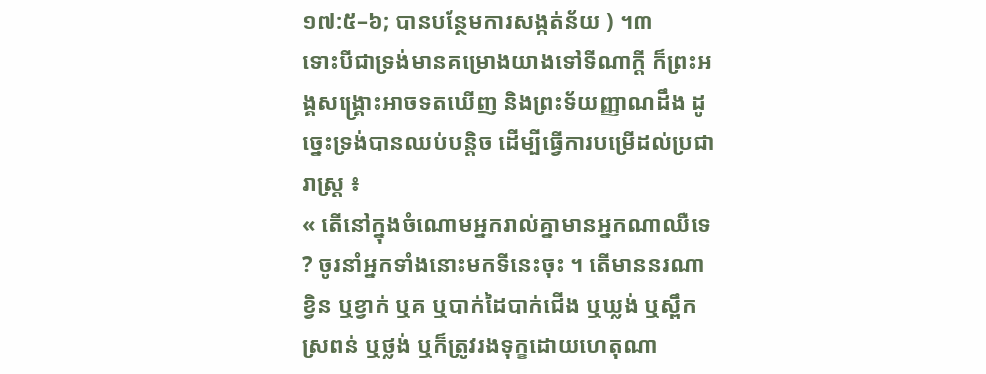១៧:៥–៦; បានបន្ថែមការសង្កត់ន័យ ) ។៣
ទោះបីជាទ្រង់មានគម្រោងយាងទៅទីណាក្តី ក៏ព្រះអង្គសង្គ្រោះអាចទតឃើញ និងព្រះទ័យញ្ញាណដឹង ដូច្នេះទ្រង់បានឈប់បន្តិច ដើម្បីធ្វើការបម្រើដល់ប្រជារាស្រ្ត ៖
« តើនៅក្នុងចំណោមអ្នករាល់គ្នាមានអ្នកណាឈឺទេ ? ចូរនាំអ្នកទាំងនោះមកទីនេះចុះ ។ តើមាននរណាខ្វិន ឬខ្វាក់ ឬគ ឬបាក់ដៃបាក់ជើង ឬឃ្លង់ ឬស្ពឹកស្រពន់ ឬថ្លង់ ឬក៏ត្រូវរងទុក្ខដោយហេតុណា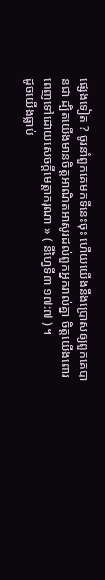ផ្សេងទៀត ? ចូរនាំពួកគេមកទីនេះចុះ ហើយយើងនឹងប្រោសឲ្យពួកគេបានជា ដ្បិតយើងមានចិត្តអាណិតអាសូរដល់ពួកអ្នករាល់គ្នា ចិត្តយើងពោរពេញទៅដោយសេចក្ដីមេត្តាករុណា » ( នីហ្វៃទី៣ ១៧:៧ ) ។
ដូចយើងធ្លាប់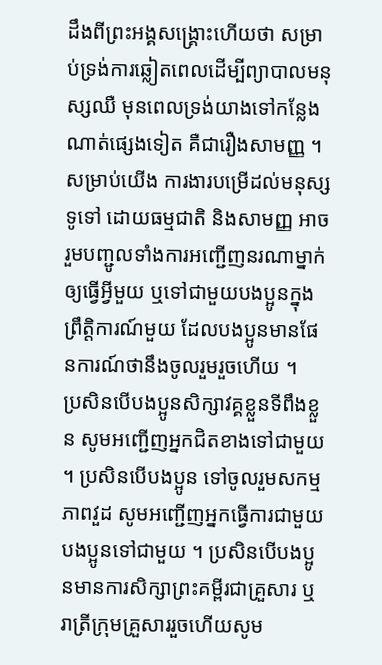ដឹងពីព្រះអង្គសង្គ្រោះហើយថា សម្រាប់ទ្រង់ការឆ្លៀតពេលដើម្បីព្យាបាលមនុស្សឈឺ មុនពេលទ្រង់យាងទៅកន្លែងណាត់ផ្សេងទៀត គឺជារឿងសាមញ្ញ ។ សម្រាប់យើង ការងារបម្រើដល់មនុស្សទូទៅ ដោយធម្មជាតិ និងសាមញ្ញ អាចរួមបញ្ជូលទាំងការអញ្ជើញនរណាម្នាក់ឲ្យធ្វើអ្វីមួយ ឬទៅជាមួយបងប្អូនក្នុងព្រឹត្តិការណ៍មួយ ដែលបងប្អូនមានផែនការណ៍ថានឹងចូលរួមរួចហើយ ។
ប្រសិនបើបងប្អូនសិក្សាវគ្គខ្លួនទីពឹងខ្លួន សូមអញ្ជើញអ្នកជិតខាងទៅជាមួយ ។ ប្រសិនបើបងប្អូន ទៅចូលរួមសកម្មភាពវួដ សូមអញ្ជើញអ្នកធ្វើការជាមួយបងប្អូនទៅជាមួយ ។ ប្រសិនបើបងប្អូនមានការសិក្សាព្រះគម្ពីរជាគ្រួសារ ឬរាត្រីក្រុមគ្រួសាររួចហើយសូម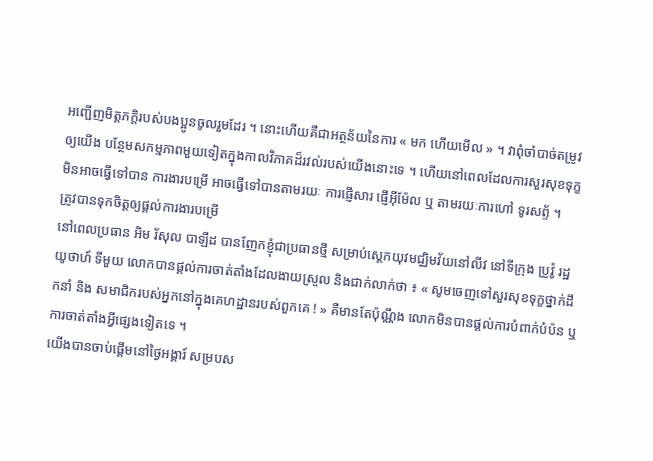អញ្ជើញមិត្តភក្តិរបស់បងប្អូនចូលរួមដែរ ។ នោះហើយគឺជាអត្ថន័យនៃការ « មក ហើយមើល » ។ វាពុំចាំបាច់តម្រូវឲ្យយើង បន្ថែមសកម្មភាពមួយទៀតក្នុងកាលវិភាគដ៏រវល់របស់យើងនោះទេ ។ ហើយនៅពេលដែលការសួរសុខទុក្ខ មិនអាចធ្វើទៅបាន ការងារបម្រើ អាចធ្វើទៅបានតាមរយៈ ការផ្ញើសារ ផ្ញើអ៊ីម៉ែល ឬ តាមរយៈការហៅ ទូរសព្ទ័ ។
ត្រូវបានទុកចិត្តឲ្យផ្ដល់ការងារបម្រើ
នៅពេលប្រធាន អិម រ័សុល បាឡឺដ បានញែកខ្ញុំជាប្រធានថ្មី សម្រាប់ស្តេកយុវមជ្ឈិមវ័យនៅលីវ នៅទីក្រុង ប្រូវ៉ូ រដ្ឋ យូថាហ៍ ទីមួយ លោកបានផ្តល់ការចាត់តាំងដែលងាយស្រួល និងជាក់លាក់ថា ៖ « សូមចេញទៅសួរសុខទុក្ខថ្នាក់ដឹកនាំ និង សមាជិករបស់អ្នកនៅក្នុងគេហដ្ឋានរបស់ពួកគេ ! » គឺមានតែប៉ុណ្ណឹង លោកមិនបានផ្តល់ការបំពាក់បំប៉ន ឬការចាត់តាំងអ្វីផ្សេងទៀតទេ ។
យើងបានចាប់ផ្តើមនៅថ្ងៃអង្គារ៍ សម្របស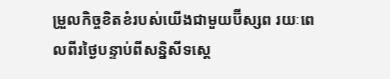ម្រួលកិច្ចខិតខំរបស់យើងជាមួយប៊ីស្សព រយៈពេលពីរថ្ងៃបន្ទាប់ពីសន្និសីទស្តេ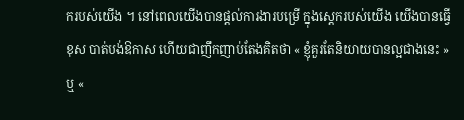ករបស់យើង ។ នៅពេលយើងបានផ្តល់ការងារបម្រើ ក្នុងស្តេករបស់យើង យើងបានធ្វើខុស បាត់បង់ឱកាស ហើយជាញឹកញាប់តែងគិតថា « ខ្ញុំគួរតែនិយាយបានល្អជាងនេះ » ឬ «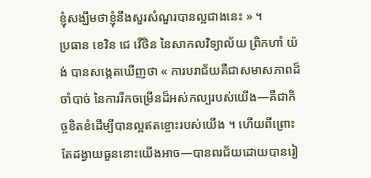ខ្ញុំសង្ឃឹមថាខ្ញុំនឹងសួរសំណួរបានល្អជាងនេះ » ។
ប្រធាន ខេវិន ជេ វើថិន នៃសាកលវិទ្យាល័យ ព្រិកហាំ យ៉ង់ បានសង្កេតឃើញថា « ការបរាជ័យគឺជាសមាសភាពដ៏ចាំបាច់ នៃការរីកចម្រើនដ៏អស់កល្បរបស់យើង—គឺជាកិច្ចខិតខំដើម្បីបានល្អឥតខ្ចោះរបស់យើង ។ ហើយពីព្រោះតែដង្វាយធួននោះយើងអាច—បានពរជ័យដោយបានរៀ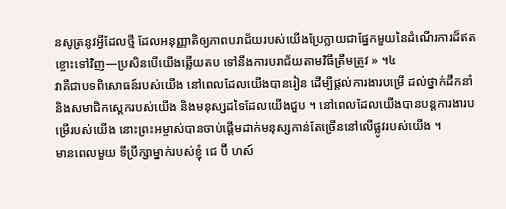នសូត្រនូវអ្វីដែលថ្មី ដែលអនុញ្ញាតិឲ្យភាពបរាជ័យរបស់យើងប្រែក្លាយជាផ្នែកមួយនៃដំណើរការដ៏ឥតខ្ចោះទៅវិញ—ប្រសិនបើយើងឆ្លើយតប ទៅនឹងការបរាជ័យតាមវិធីត្រឹមត្រូវ » ។៤
វាគឺជាបទពិសោធន៍របស់យើង នៅពេលដែលយើងបានរៀន ដើម្បីផ្តល់ការងារបម្រើ ដល់ថ្នាក់ដឹកនាំ និងសមាជិកស្តេករបស់យើង និងមនុស្សដទៃដែលយើងជួប ។ នៅពេលដែលយើងបានបន្តការងារបម្រើរបស់យើង នោះព្រះអម្ចាស់បានចាប់ផ្តើមដាក់មនុស្សកាន់តែច្រើននៅលើផ្លូវរបស់យើង ។
មានពេលមួយ ទីប្រឹក្សាម្នាក់របស់ខ្ញុំ ជេ ប៊ី ហស៍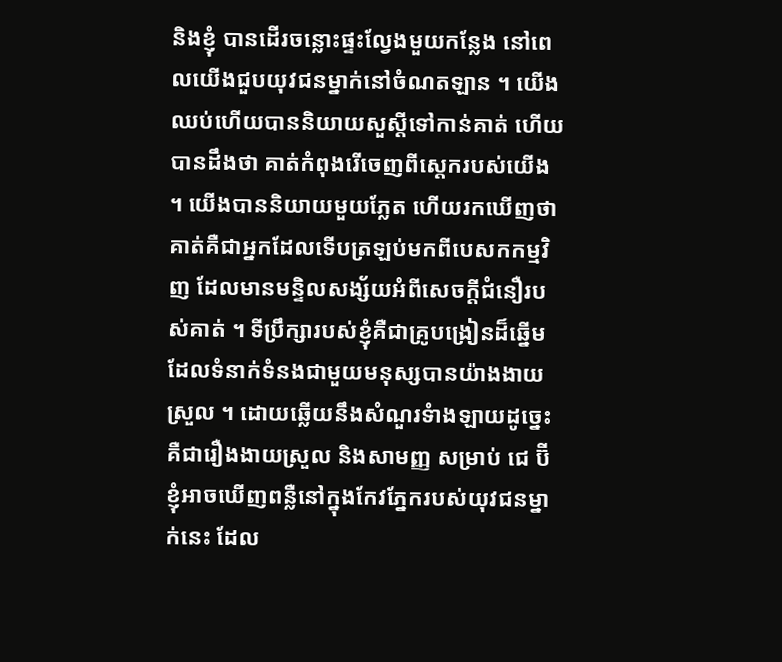និងខ្ញុំ បានដើរចន្លោះផ្ទះល្វែងមួយកន្លែង នៅពេលយើងជួបយុវជនម្នាក់នៅចំណតឡាន ។ យើងឈប់ហើយបាននិយាយសួស្តីទៅកាន់គាត់ ហើយបានដឹងថា គាត់កំពុងរើចេញពីស្តេករបស់យើង ។ យើងបាននិយាយមួយភ្លែត ហើយរកឃើញថាគាត់គឺជាអ្នកដែលទើបត្រឡប់មកពីបេសកកម្មវិញ ដែលមានមន្ទិលសង្ស័យអំពីសេចក្តីជំនឿរបស់គាត់ ។ ទីប្រឹក្សារបស់ខ្ញុំគឺជាគ្រូបង្រៀនដ៏ឆ្នើម ដែលទំនាក់ទំនងជាមួយមនុស្សបានយ៉ាងងាយស្រួល ។ ដោយឆ្លើយនឹងសំណួរទំាងឡាយដូច្នេះ គឺជារឿងងាយស្រួល និងសាមញ្ញ សម្រាប់ ជេ ប៊ី ខ្ញុំអាចឃើញពន្លឺនៅក្នុងកែវភ្នែករបស់យុវជនម្នាក់នេះ ដែល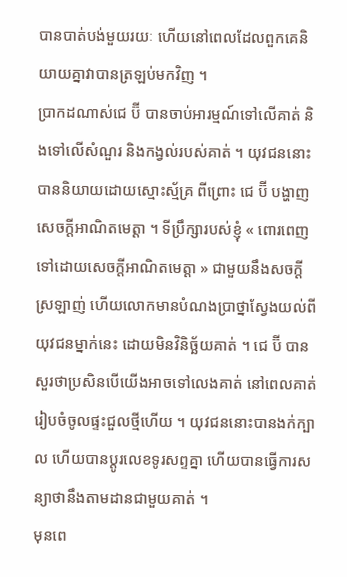បានបាត់បង់មួយរយៈ ហើយនៅពេលដែលពួកគេនិយាយគ្នាវាបានត្រឡប់មកវិញ ។
ប្រាកដណាស់ជេ ប៊ី បានចាប់អារម្មណ៍ទៅលើគាត់ និងទៅលើសំណួរ និងកង្វល់របស់គាត់ ។ យុវជននោះបាននិយាយដោយស្មោះស្ម័គ្រ ពីព្រោះ ជេ ប៊ី បង្ហាញសេចក្ដីអាណិតមេត្តា ។ ទីប្រឹក្សារបស់ខ្ញុំ « ពោរពេញទៅដោយសេចក្តីអាណិតមេត្តា » ជាមួយនឹងសចក្តីស្រឡាញ់ ហើយលោកមានបំណងប្រាថ្នាស្វែងយល់ពីយុវជនម្នាក់នេះ ដោយមិនវិនិច្ឆ័យគាត់ ។ ជេ ប៊ី បានសួរថាប្រសិនបើយើងអាចទៅលេងគាត់ នៅពេលគាត់រៀបចំចូលផ្ទះជួលថ្មីហើយ ។ យុវជននោះបានងក់ក្បាល ហើយបានប្តូរលេខទូរសព្ទគ្នា ហើយបានធ្វើការសន្យាថានឹងតាមដានជាមួយគាត់ ។
មុនពេ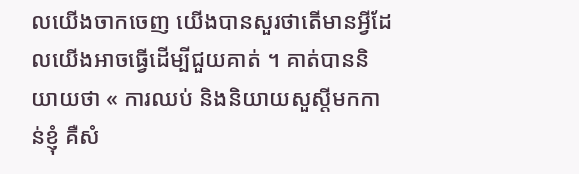លយើងចាកចេញ យើងបានសួរថាតើមានអ្វីដែលយើងអាចធ្វើដើម្បីជួយគាត់ ។ គាត់បាននិយាយថា « ការឈប់ និងនិយាយសួស្តីមកកាន់ខ្ញុំ គឺសំ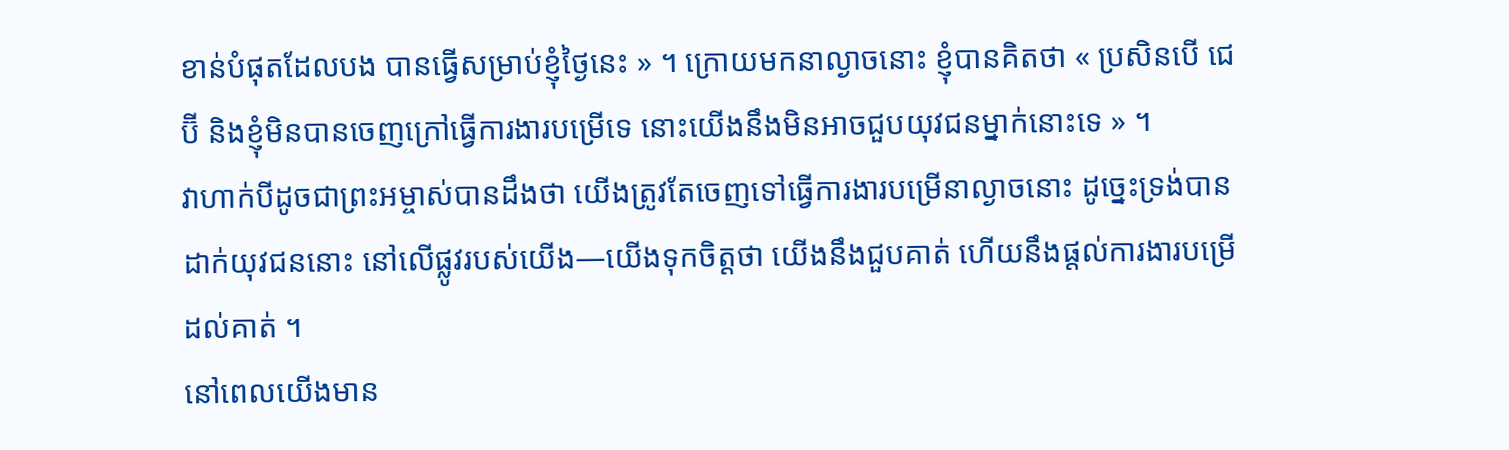ខាន់បំផុតដែលបង បានធ្វើសម្រាប់ខ្ញុំថ្ងៃនេះ » ។ ក្រោយមកនាល្ងាចនោះ ខ្ញុំបានគិតថា « ប្រសិនបើ ជេ ប៊ី និងខ្ញុំមិនបានចេញក្រៅធ្វើការងារបម្រើទេ នោះយើងនឹងមិនអាចជួបយុវជនម្នាក់នោះទេ » ។
វាហាក់បីដូចជាព្រះអម្ចាស់បានដឹងថា យើងត្រូវតែចេញទៅធ្វើការងារបម្រើនាល្ងាចនោះ ដូច្នេះទ្រង់បានដាក់យុវជននោះ នៅលើផ្លូវរបស់យើង—យើងទុកចិត្តថា យើងនឹងជួបគាត់ ហើយនឹងផ្តល់ការងារបម្រើដល់គាត់ ។
នៅពេលយើងមាន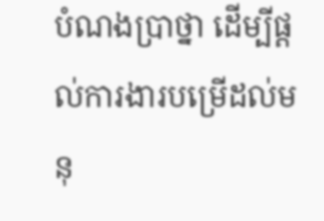បំណងប្រាថ្នា ដើម្បីផ្តល់ការងារបម្រើដល់មនុ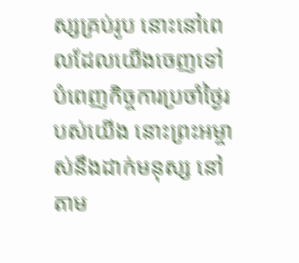ស្សគ្រប់រូប នោះនៅពេលដែលយើងចេញទៅបំពេញកិច្ចការប្រចាំថ្ងៃរបស់យើង នោះព្រះអម្ចាស់នឹងដាក់មនុស្ស នៅតាម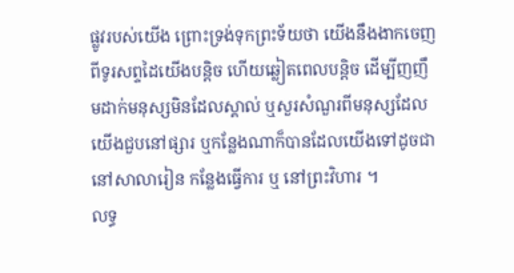ផ្លូវរបស់យើង ព្រោះទ្រង់ទុកព្រះទ័យថា យើងនឹងងាកចេញពីទូរសព្ទដៃយើងបន្តិច ហើយឆ្លៀតពេលបន្តិច ដើម្បីញញឹមដាក់មនុស្សមិនដែលស្គាល់ ឬសួរសំណួរពីមនុស្សដែលយើងជួបនៅផ្សារ ឬកន្លែងណាក៏បានដែលយើងទៅដូចជានៅសាលារៀន កន្លែងធ្វើការ ឬ នៅព្រះវិហារ ។
លទ្ធ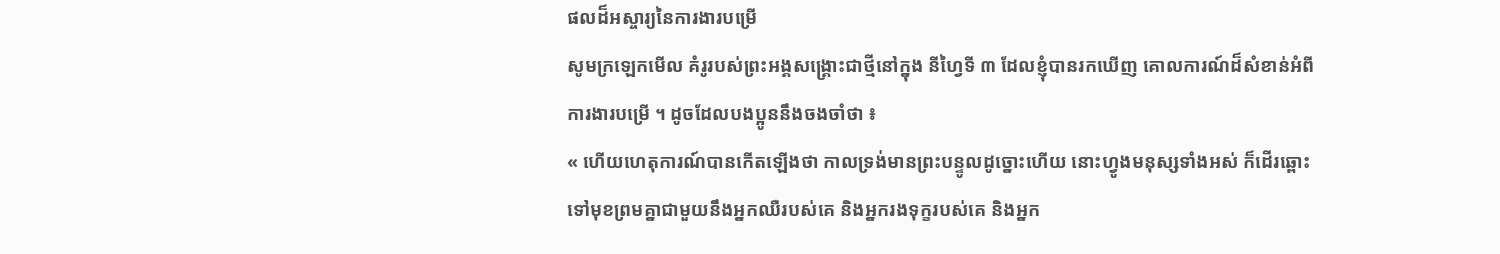ផលដ៏អស្ចារ្យនៃការងារបម្រើ
សូមក្រឡេកមើល គំរូរបស់ព្រះអង្គសង្គ្រោះជាថ្មីនៅក្នុង នីហ្វៃទី ៣ ដែលខ្ញុំបានរកឃើញ គោលការណ៍ដ៏សំខាន់អំពីការងារបម្រើ ។ ដូចដែលបងប្អូននឹងចងចាំថា ៖
« ហើយហេតុការណ៍បានកើតឡើងថា កាលទ្រង់មានព្រះបន្ទូលដូច្នោះហើយ នោះហ្វូងមនុស្សទាំងអស់ ក៏ដើរឆ្ពោះទៅមុខព្រមគ្នាជាមួយនឹងអ្នកឈឺរបស់គេ និងអ្នករងទុក្ខរបស់គេ និងអ្នក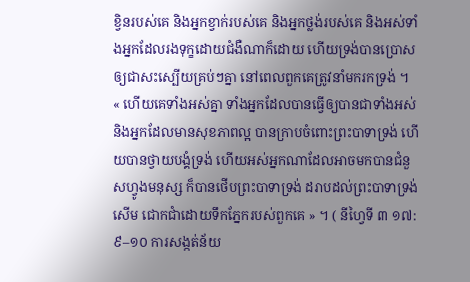ខ្វិនរបស់គេ និងអ្នកខ្វាក់របស់គេ និងអ្នកថ្លង់របស់គេ និងអស់ទាំងអ្នកដែលរងទុក្ខដោយជំងឺណាក៏ដោយ ហើយទ្រង់បានប្រោសឲ្យជាសះស្បើយគ្រប់ៗគ្នា នៅពេលពួកគេត្រូវនាំមករកទ្រង់ ។
« ហើយគេទាំងអស់គ្នា ទាំងអ្នកដែលបានធ្វើឲ្យបានជាទាំងអស់ និងអ្នកដែលមានសុខភាពល្អ បានក្រាបចំពោះព្រះបាទាទ្រង់ ហើយបានថ្វាយបង្គំទ្រង់ ហើយអស់អ្នកណាដែលអាចមកបានជំនួសហ្វូងមនុស្ស ក៏បានថើបព្រះបាទាទ្រង់ ដរាបដល់ព្រះបាទាទ្រង់សើម ជោកជាំដោយទឹកភ្នែករបស់ពួកគេ » ។ ( នីហ្វៃទី ៣ ១៧:៩–១០ ការសង្កត់ន័យ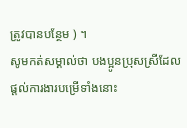ត្រូវបានបន្ថែម ) ។
សូមកត់សម្គាល់ថា បងប្អូនប្រុសស្រីដែលផ្តល់ការងារបម្រើទាំងនោះ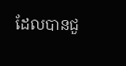ដែលបានជួ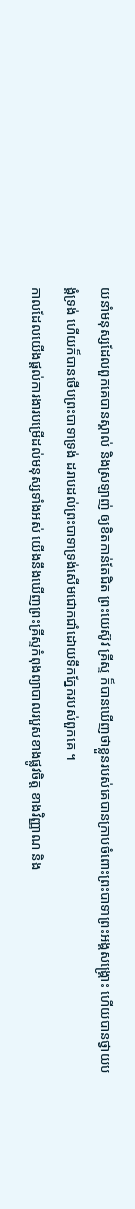យនាំមនុស្សដែលពួកគេបានស្គាល់ និងស្រឡាញ់ ឲ្យខិតកាន់តែជិត ព្រះយេស៊ូវ គ្រីស្ទ ក៏បានឃើញថាខ្លួនរបស់គេបានក្រាបចំពោះព្រះបាទាព្រះអង្គសង្គ្រោះ ហើយបានថ្វាយបង្គំទ្រង់ ហើយក៏បានថើបព្រះបាទាទ្រង់ ដរាបដល់ព្រះបាទាទ្រង់សើមជោកជាំដោយទឹកភ្នែករបស់ពួកគេ ។
កាលដែលយើងផ្តល់ការងារបម្រើដល់មនុស្សទាំងអស់ យើងនឹងឃើញព្រះគ្រីស្ទកំពុងព្យាបាលរបួសខាងផ្លូវចិត្ត ខាងវិញ្ញាណ និង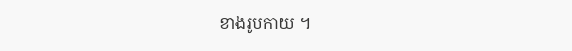ខាងរូបកាយ ។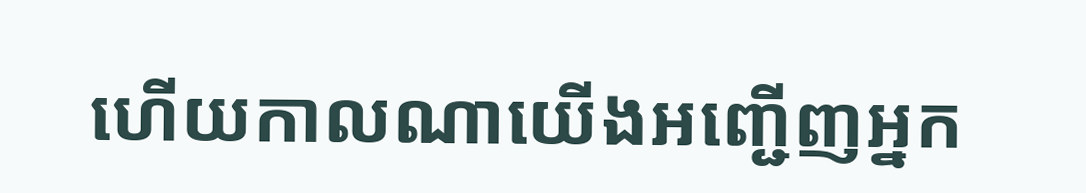ហើយកាលណាយើងអញ្ជើញអ្នក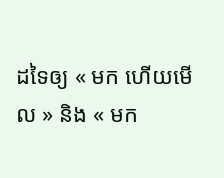ដទៃឲ្យ « មក ហើយមើល » និង « មក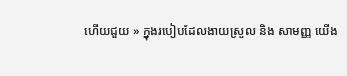ហើយជួយ » ក្នុងរបៀបដែលងាយស្រួល និង សាមញ្ញ យើង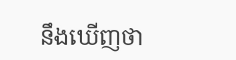នឹងឃើញថា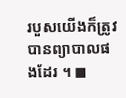របួសយើងក៏ត្រូវបានព្យាបាលផងដែរ ។ ◼